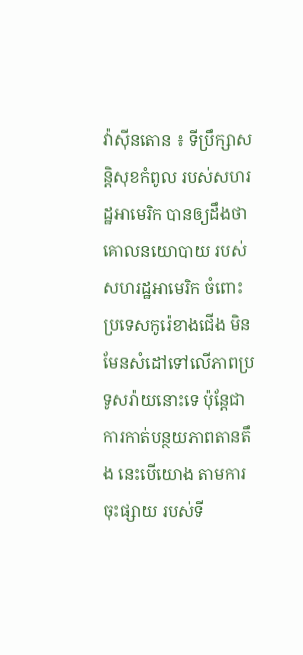វ៉ាស៊ីនតោន ៖ ទីប្រឹក្សាសន្តិសុខកំពូល របស់សហរដ្ឋអាមេរិក បានឲ្យដឹងថា គោលនយោបាយ របស់សហរដ្ឋអាមេរិក ចំពោះប្រទេសកូរ៉េខាងជើង មិនមែនសំដៅទៅលើភាពប្រទូសរ៉ាយនោះទេ ប៉ុន្តែជាការកាត់បន្ថយភាពតានតឹង នេះបើយោង តាមការចុះផ្សាយ របស់ទី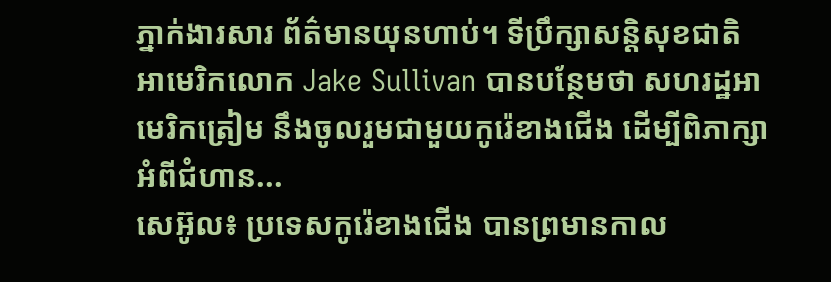ភ្នាក់ងារសារ ព័ត៌មានយុនហាប់។ ទីប្រឹក្សាសន្តិសុខជាតិ អាមេរិកលោក Jake Sullivan បានបន្ថែមថា សហរដ្ឋអាមេរិកត្រៀម នឹងចូលរួមជាមួយកូរ៉េខាងជើង ដើម្បីពិភាក្សាអំពីជំហាន...
សេអ៊ូល៖ ប្រទេសកូរ៉េខាងជើង បានព្រមានកាល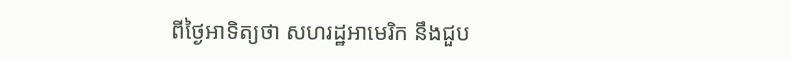ពីថ្ងៃអាទិត្យថា សហរដ្ឋអាមេរិក នឹងជួប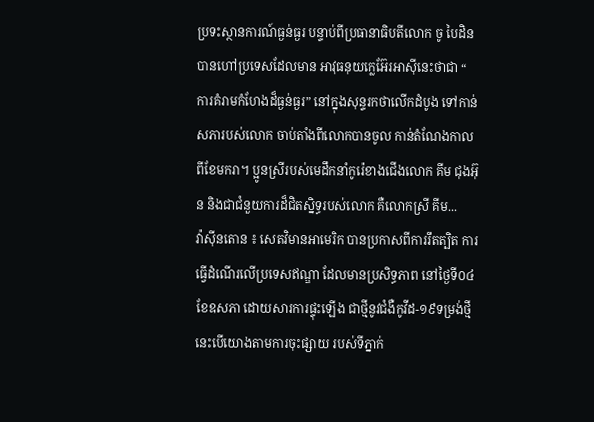ប្រទះស្ថានការណ៍ធ្ងន់ធ្ងរ បន្ទាប់ពីប្រធានាធិបតីលោក ចូ បៃដិន បានហៅប្រទេសដែលមាន អាវុធនុយក្លេអ៊ែរអាស៊ីនេះថាជា “ ការគំរាមកំហែងដ៏ធ្ងន់ធ្ងរ” នៅក្នុងសុន្ទរកថាលើកដំបូង ទៅកាន់សភារបស់លោក ចាប់តាំងពីលោកបានចូល កាន់តំណែងកាលពីខែមករា។ ប្អូនស្រីរបស់មេដឹកនាំកូរ៉េខាងជើងលោក គីម ជុងអ៊ុន និងជាជំនួយការដ៏ជិតស្និទ្ធរបស់លោក គឺលោកស្រី គីម...
វ៉ាស៊ីនតោន ៖ សេតវិមានអាមេរិក បានប្រកាសពីការរឹតត្បិត ការធ្វើដំណើរលើប្រទេសឥណ្ឌា ដែលមានប្រសិទ្ធភាព នៅថ្ងៃទី០៤ ខែឧសភា ដោយសារការផ្ទុះឡើង ជាថ្មីនូវជំងឺកូវីដ-១៩ទម្រង់ថ្មី នេះបើយោងតាមការចុះផ្សាយ របស់ទីភ្នាក់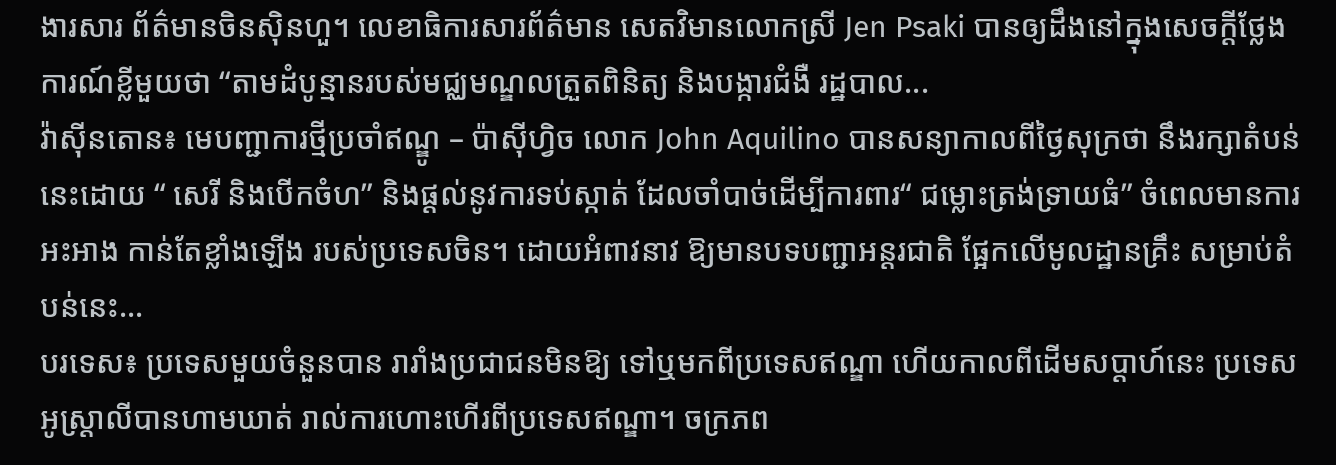ងារសារ ព័ត៌មានចិនស៊ិនហួ។ លេខាធិការសារព័ត៌មាន សេតវិមានលោកស្រី Jen Psaki បានឲ្យដឹងនៅក្នុងសេចក្តីថ្លែង ការណ៍ខ្លីមួយថា “តាមដំបូន្មានរបស់មជ្ឈមណ្ឌលត្រួតពិនិត្យ និងបង្ការជំងឺ រដ្ឋបាល...
វ៉ាស៊ីនតោន៖ មេបញ្ជាការថ្មីប្រចាំឥណ្ឌូ – ប៉ាស៊ីហ្វិច លោក John Aquilino បានសន្យាកាលពីថ្ងៃសុក្រថា នឹងរក្សាតំបន់នេះដោយ “ សេរី និងបើកចំហ” និងផ្តល់នូវការទប់ស្កាត់ ដែលចាំបាច់ដើម្បីការពារ“ ជម្លោះត្រង់ទ្រាយធំ” ចំពេលមានការអះអាង កាន់តែខ្លាំងឡើង របស់ប្រទេសចិន។ ដោយអំពាវនាវ ឱ្យមានបទបញ្ជាអន្តរជាតិ ផ្អែកលើមូលដ្ឋានគ្រឹះ សម្រាប់តំបន់នេះ...
បរទេស៖ ប្រទេសមួយចំនួនបាន រារាំងប្រជាជនមិនឱ្យ ទៅឬមកពីប្រទេសឥណ្ឌា ហើយកាលពីដើមសប្តាហ៍នេះ ប្រទេសអូស្ត្រាលីបានហាមឃាត់ រាល់ការហោះហើរពីប្រទេសឥណ្ឌា។ ចក្រភព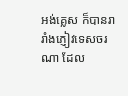អង់គ្លេស ក៏បានរារាំងភ្ញៀវទេសចរណា ដែល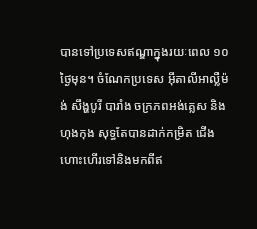បានទៅប្រទេសឥណ្ឌាក្នុងរយៈពេល ១០ថ្ងៃមុន។ ចំណែកប្រទេស អ៊ីតាលីអាល្លឺម៉ង់ សឹង្ហបូរី បារាំង ចក្រភពអង់គ្លេស និងហុងកុង សុទ្ធតែបានដាក់កម្រិត ជើងហោះហើរទៅនិងមកពីឥ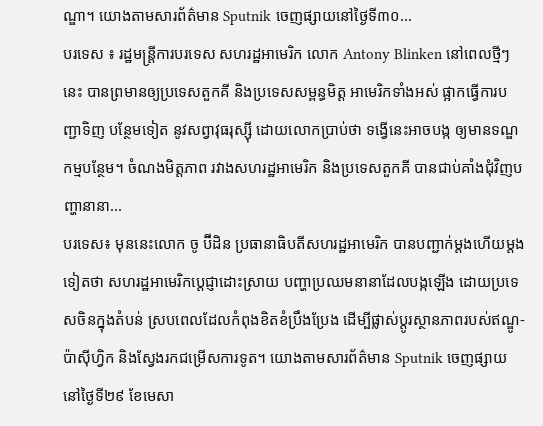ណ្ឌា។ យោងតាមសារព័ត៌មាន Sputnik ចេញផ្សាយនៅថ្ងៃទី៣០...
បរទេស ៖ រដ្ឋមន្ត្រីការបរទេស សហរដ្ឋអាមេរិក លោក Antony Blinken នៅពេលថ្មីៗ នេះ បានព្រមានឲ្យប្រទេសតួកគី និងប្រទេសសម្ពន្ធមិត្ត អាមេរិកទាំងអស់ ផ្អាកធ្វើការបញ្ជាទិញ បន្ថែមទៀត នូវសព្វាវុធរុស្ស៊ី ដោយលោកប្រាប់ថា ទង្វើនេះអាចបង្ក ឲ្យមានទណ្ឌកម្មបន្ថែម។ ចំណងមិត្តភាព រវាងសហរដ្ឋអាមេរិក និងប្រទេសតួកគី បានជាប់គាំងជុំវិញបញ្ហានានា...
បរទេស៖ មុននេះលោក ចូ ប៊ីដិន ប្រធានាធិបតីសហរដ្ឋអាមេរិក បានបញ្ជាក់ម្តងហើយម្តងទៀតថា សហរដ្ឋអាមេរិកប្តេជ្ញាដោះស្រាយ បញ្ហាប្រឈមនានាដែលបង្កឡើង ដោយប្រទេសចិនក្នុងតំបន់ ស្របពេលដែលកំពុងខិតខំប្រឹងប្រែង ដើម្បីផ្លាស់ប្តូរស្ថានភាពរបស់ឥណ្ឌូ-ប៉ាស៊ីហ្វិក និងស្វែងរកជម្រើសការទូត។ យោងតាមសារព័ត៌មាន Sputnik ចេញផ្សាយនៅថ្ងៃទី២៩ ខែមេសា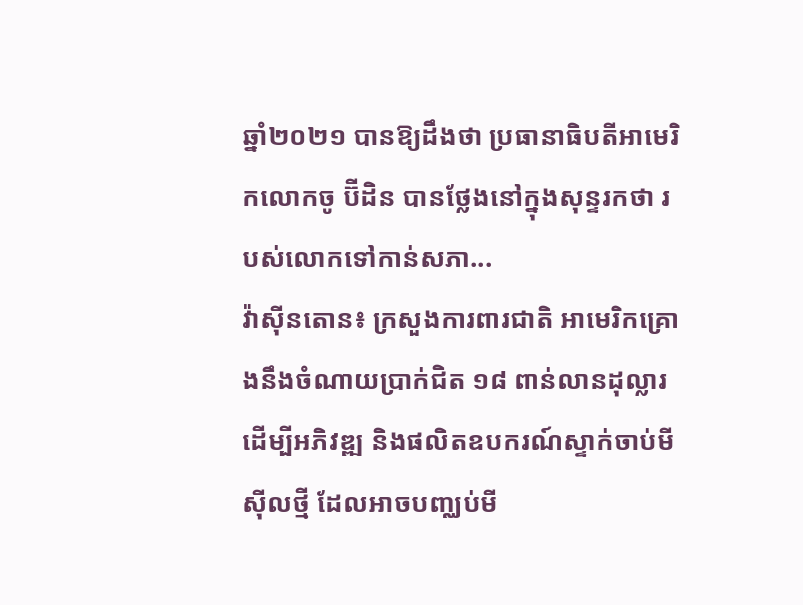ឆ្នាំ២០២១ បានឱ្យដឹងថា ប្រធានាធិបតីអាមេរិកលោកចូ ប៊ីដិន បានថ្លែងនៅក្នុងសុន្ទរកថា របស់លោកទៅកាន់សភា...
វ៉ាស៊ីនតោន៖ ក្រសួងការពារជាតិ អាមេរិកគ្រោងនឹងចំណាយប្រាក់ជិត ១៨ ពាន់លានដុល្លារ ដើម្បីអភិវឌ្ឍ និងផលិតឧបករណ៍ស្ទាក់ចាប់មីស៊ីលថ្មី ដែលអាចបញ្ឈប់មី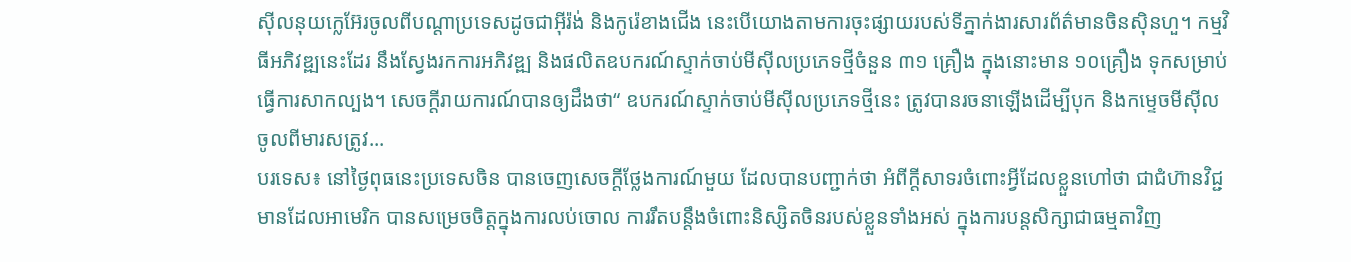ស៊ីលនុយក្លេអ៊ែរចូលពីបណ្តាប្រទេសដូចជាអ៊ីរ៉ង់ និងកូរ៉េខាងជើង នេះបើយោងតាមការចុះផ្សាយរបស់ទីភ្នាក់ងារសារព័ត៌មានចិនស៊ិនហួ។ កម្មវិធីអភិវឌ្ឍនេះដែរ នឹងស្វែងរកការអភិវឌ្ឍ និងផលិតឧបករណ៍ស្ទាក់ចាប់មីស៊ីលប្រភេទថ្មីចំនួន ៣១ គ្រឿង ក្នុងនោះមាន ១០គ្រឿង ទុកសម្រាប់ធ្វើការសាកល្បង។ សេចក្តីរាយការណ៍បានឲ្យដឹងថា“ ឧបករណ៍ស្ទាក់ចាប់មីស៊ីលប្រភេទថ្មីនេះ ត្រូវបានរចនាឡើងដើម្បីបុក និងកម្ទេចមីស៊ីលចូលពីមារសត្រូវ...
បរទេស៖ នៅថ្ងៃពុធនេះប្រទេសចិន បានចេញសេចក្តីថ្លែងការណ៍មួយ ដែលបានបញ្ជាក់ថា អំពីក្តីសាទរចំពោះអ្វីដែលខ្លួនហៅថា ជាជំហ៊ានវិជ្ជមានដែលអាមេរិក បានសម្រេចចិត្តក្នុងការលប់ចោល ការរឹតបន្តឹងចំពោះនិស្សិតចិនរបស់ខ្លួនទាំងអស់ ក្នុងការបន្តសិក្សាជាធម្មតាវិញ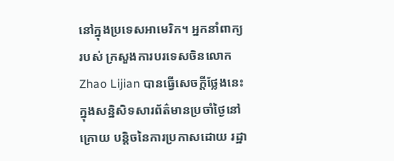នៅក្នុងប្រទេសអាមេរិក។ អ្នកនាំពាក្យរបស់ ក្រសួងការបរទេសចិនលោក Zhao Lijian បានធ្វើសេចក្តីថ្លែងនេះ ក្នុងសន្និសិទសារព័ត៌មានប្រចាំថ្ងៃនៅក្រោយ បន្តិចនៃការប្រកាសដោយ រដ្ឋា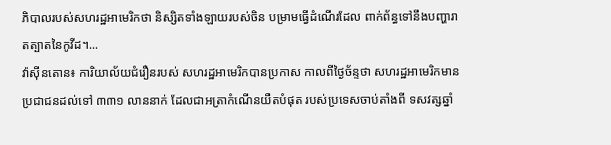ភិបាលរបស់សហរដ្ឋអាមេរិកថា និស្សិតទាំងឡាយរបស់ចិន បម្រាមធ្វើដំណើរដែល ពាក់ព័ន្ធទៅនឹងបញ្ហារាតត្បាតនៃកូវីដ។...
វ៉ាស៊ីនតោន៖ ការិយាល័យជំរឿនរបស់ សហរដ្ឋអាមេរិកបានប្រកាស កាលពីថ្ងៃច័ន្ទថា សហរដ្ឋអាមេរិកមានប្រជាជនដល់ទៅ ៣៣១ លាននាក់ ដែលជាអត្រាកំណើនយឺតបំផុត របស់ប្រទេសចាប់តាំងពី ទសវត្សឆ្នាំ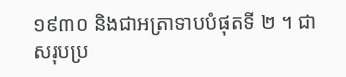១៩៣០ និងជាអត្រាទាបបំផុតទី ២ ។ ជាសរុបប្រ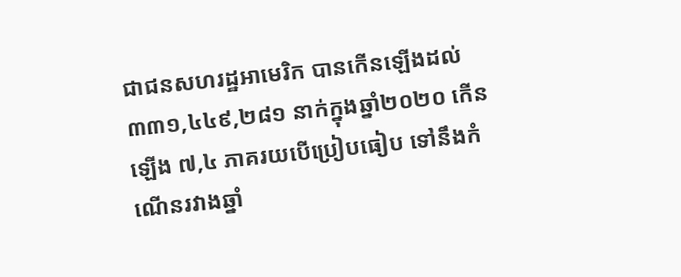ជាជនសហរដ្ឋអាមេរិក បានកើនឡើងដល់ ៣៣១,៤៤៩,២៨១ នាក់ក្នុងឆ្នាំ២០២០ កើនឡើង ៧,៤ ភាគរយបើប្រៀបធៀប ទៅនឹងកំណើនរវាងឆ្នាំ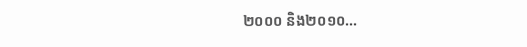២០០០ និង២០១០...